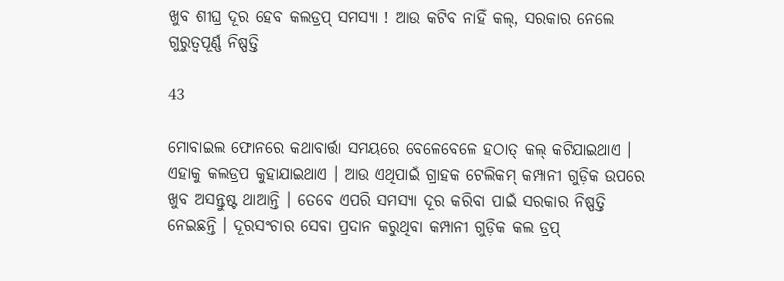ଖୁବ ଶୀଘ୍ର ଦୂର ହେବ କଲଡ୍ରପ୍ ସମସ୍ୟା ! ଆଉ କଟିବ ନାହିଁ କଲ୍, ସରକାର ନେଲେ ଗୁରୁତ୍ୱପୂର୍ଣ୍ଣ ନିଷ୍ପତ୍ତି

43

ମୋବାଇଲ ଫୋନରେ କଥାବାର୍ତ୍ତା ସମୟରେ ବେଳେବେଳେ ହଠାତ୍ କଲ୍ କଟିଯାଇଥାଏ । ଏହାକୁ କଲଡ୍ରପ କୁହାଯାଇଥାଏ । ଆଉ ଏଥିପାଇଁ ଗ୍ରାହକ ଟେଲିକମ୍ କମ୍ପାନୀ ଗୁଡ଼ିକ ଉପରେ ଖୁବ ଅସନ୍ତୁଷ୍ଟ ଥାଆନ୍ତି । ତେବେ ଏପରି ସମସ୍ୟା ଦୂର କରିବା ପାଇଁ ସରକାର ନିଷ୍ପତ୍ତି ନେଇଛନ୍ତି । ଦୂରସଂଚାର ସେବା ପ୍ରଦାନ କରୁଥିବା କମ୍ପାନୀ ଗୁଡ଼ିକ କଲ ଡ୍ରପ୍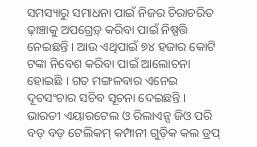ସମସ୍ୟାରୁ ସମାଧନା ପାଇଁ ନିଜର ଚିରାଚରିତ ଢ଼ାଞ୍ଚାକୁ ଅପଗ୍ରେଡ଼୍ କରିବା ପାଇଁ ନିଷ୍ପତ୍ତି ନେଇଛନ୍ତି । ଆଉ ଏଥିପାଇଁ ୭୪ ହଜାର କୋଟି ଟଙ୍କା ନିବେଶ କରିବା ପାଇଁ ଆଲୋଚନା ହୋଇଛି । ଗତ ମଙ୍ଗଳବାର ଏନେଇ ଦୂଚସଂଚାର ସଚିବ ସୂଚନା ଦେଇଛନ୍ତି । ଭାରତୀ ଏୟାରଟେଲ ଓ ରିଲାଏନ୍ସ ଜିଓ ପରି ବଡ଼ ବଡ଼ ଟେଲିକମ୍ କମ୍ପାନୀ ଗୁଡ଼ିକ କଲ ଡ୍ରପ୍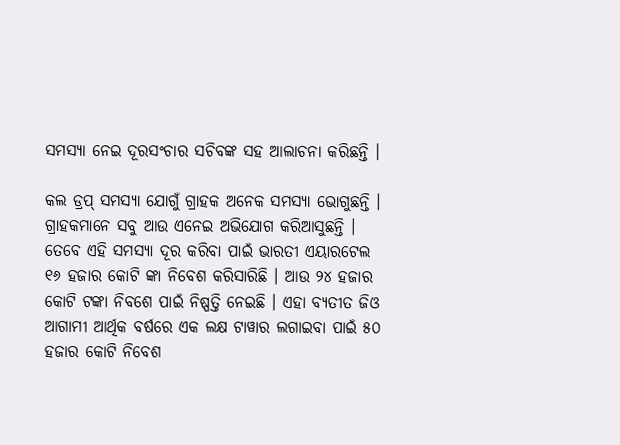ସମସ୍ୟା ନେଇ ଦୂରସଂଚାର ସଚିବଙ୍କ ସହ ଆଲାଚନା କରିଛନ୍ତି ।

କଲ ଡ୍ରପ୍ ସମସ୍ୟା ଯୋଗୁଁ ଗ୍ରାହକ ଅନେକ ସମସ୍ୟା ଭୋଗୁଛନ୍ତି । ଗ୍ରାହକମାନେ ସବୁ ଆଉ ଏନେଇ ଅଭିଯୋଗ କରିଆସୁଛନ୍ତି । ତେବେ ଏହି ସମସ୍ୟା ଦୂର କରିବା ପାଇଁ ଭାରତୀ ଏୟାରଟେଲ ୧୬ ହଜାର କୋଟି ଙ୍କା ନିବେଶ କରିସାରିଛି । ଆଉ ୨୪ ହଜାର କୋଟି ଟଙ୍କା ନିବଶେ ପାଇଁ ନିଷ୍ପତ୍ତି ନେଇଛି । ଏହା ବ୍ୟତୀତ ଜିଓ ଆଗାମୀ ଆର୍ଥିକ ବର୍ଷରେ ଏକ ଲକ୍ଷ ଟାୱାର ଲଗାଇବା ପାଇଁ ୫୦ ହଜାର କୋଟି ନିବେଶ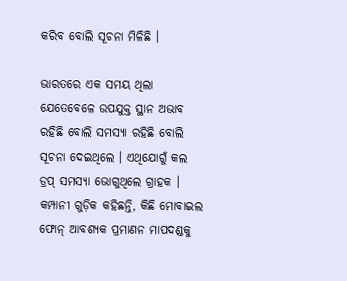କରିବ ବୋଲି ସୂଚନା ମିଳିଛି ।

ଭାରତରେ ଏକ ସମୟ ଥିଲା ଯେତେବେଳେ ଉପଯୁକ୍ତ ସ୍ଥାନ ଅଭାବ ରହିଛି ବୋଲି ସମସ୍ୟା ରହିଛି ବୋଲି ସୂଚନା ଦେଇଥିଲେ । ଏଥିଯୋଗୁଁ କଲ ଡ୍ରପ୍ ସମସ୍ୟା ଭୋଗୁଥିଲେ ଗ୍ରାହକ । କମ୍ପାନୀ ଗୁଡ଼ିକ କହିଛନ୍ତି, କିଛି ମୋବାଇଲ ଫୋନ୍ ଆବଶ୍ୟକ ପ୍ରମାଣନ ମାପଦଣ୍ଡକୁ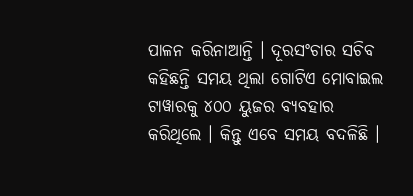ପାଳନ କରିନାଆନ୍ତି । ଦୂରସଂଚାର ସଚିବ କହିଛନ୍ତି ସମୟ ଥିଲା ଗୋଟିଏ ମୋବାଇଲ ଟାୱାରକୁ ୪୦୦ ୟୁଜର ବ୍ୟବହାର କରିଥିଲେ । କିନ୍ତୁ ଏବେ ସମୟ ବଦଳିଛି ।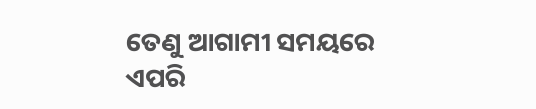ତେଣୁ ଆଗାମୀ ସମୟରେ ଏପରି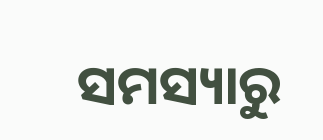ସମସ୍ୟାରୁ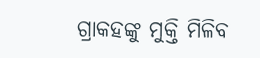ଗ୍ରାକହଙ୍କୁ ମୁକ୍ତି ମିଳିବ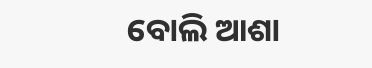ବୋଲି ଆଶା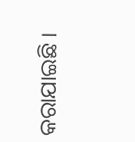କରାଯାଇଛି ।